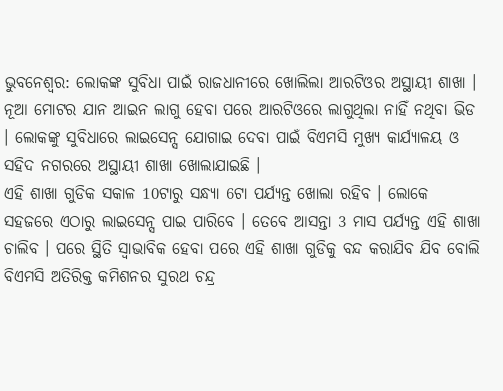ଭୁବନେଶ୍ବର: ଲୋକଙ୍କ ସୁବିଧା ପାଇଁ ରାଜଧାନୀରେ ଖୋଲିଲା ଆରଟିଓର ଅସ୍ଥାୟୀ ଶାଖା । ନୂଆ ମୋଟର ଯାନ ଆଇନ ଲାଗୁ ହେବା ପରେ ଆରଟିଓରେ ଲାଗୁଥିଲା ନାହିଁ ନଥିବା ଭିଡ । ଲୋକଙ୍କୁ ସୁବିଧାରେ ଲାଇସେନ୍ସ ଯୋଗାଇ ଦେବା ପାଇଁ ବିଏମସି ମୁଖ୍ୟ କାର୍ଯ୍ୟାଳୟ ଓ ସହିଦ ନଗରରେ ଅସ୍ଥାୟୀ ଶାଖା ଖୋଲାଯାଇଛି ।
ଏହି ଶାଖା ଗୁଡିକ ସକାଳ 10ଟାରୁ ସନ୍ଧ୍ୟା 6ଟା ପର୍ଯ୍ୟନ୍ତ ଖୋଲା ରହିବ । ଲୋକେ ସହଜରେ ଏଠାରୁ ଲାଇସେନ୍ସ ପାଇ ପାରିବେ । ତେବେ ଆସନ୍ତା 3 ମାସ ପର୍ଯ୍ୟନ୍ତ ଏହି ଶାଖା ଚାଲିବ । ପରେ ସ୍ଥିତି ସ୍ବାଭାବିକ ହେବା ପରେ ଏହି ଶାଖା ଗୁଡିକୁ ବନ୍ଦ କରାଯିବ ଯିବ ବୋଲି ବିଏମସି ଅତିରିକ୍ତ କମିଶନର ସୁରଥ ଚନ୍ଦ୍ର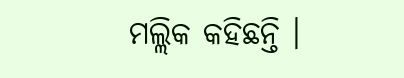ମଲ୍ଲିକ କହିଛନ୍ତି ।